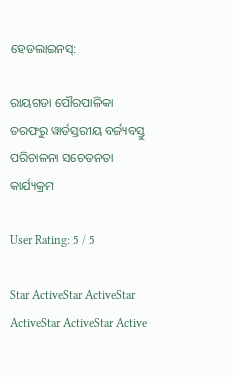ହେଡଲାଇନସ୍:

ରାୟଗଡା ପୌରପାଳିକା ତରଫରୁ ୱାର୍ଡସ୍ତରୀୟ ବର୍ଜ୍ୟବସ୍ତୁ ପରିଚାଳନା ସଚେତନତା କାର୍ଯ୍ୟକ୍ରମ

User Rating: 5 / 5

Star ActiveStar ActiveStar ActiveStar ActiveStar Active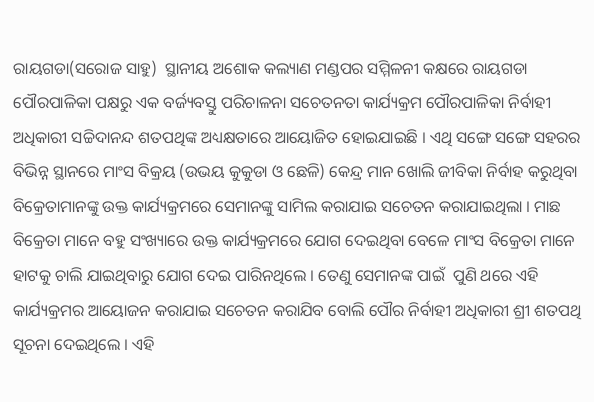ରାୟଗଡା(ସରୋଜ ସାହୁ)  ସ୍ଥାନୀୟ ଅଶୋକ କଲ୍ୟାଣ ମଣ୍ଡପର ସମ୍ମିଳନୀ କକ୍ଷରେ ରାୟଗଡା ପୌରପାଳିକା ପକ୍ଷରୁ ଏକ ବର୍ଜ୍ୟବସ୍ତୁ ପରିଚାଳନା ସଚେତନତା କାର୍ଯ୍ୟକ୍ରମ ପୌରପାଳିକା ନିର୍ବାହୀ ଅଧିକାରୀ ସଚ୍ଚିଦାନନ୍ଦ ଶତପଥିଙ୍କ ଅଧ୍ୟକ୍ଷତାରେ ଆୟୋଜିତ ହୋଇଯାଇଛି । ଏଥି ସଙ୍ଗେ ସଙ୍ଗେ ସହରର ବିଭିନ୍ନ ସ୍ଥାନରେ ମାଂସ ବିକ୍ରୟ (ଉଭୟ କୁକୁଡା ଓ ଛେଳି) କେନ୍ଦ୍ର ମାନ ଖୋଲି ଜୀବିକା ନିର୍ବାହ କରୁଥିବା ବିକ୍ରେତାମାନଙ୍କୁ ଉକ୍ତ କାର୍ଯ୍ୟକ୍ରମରେ ସେମାନଙ୍କୁ ସାମିଲ କରାଯାଇ ସଚେତନ କରାଯାଇଥିଲା । ମାଛ ବିକ୍ରେତା ମାନେ ବହୁ ସଂଖ୍ୟାରେ ଉକ୍ତ କାର୍ଯ୍ୟକ୍ରମରେ ଯୋଗ ଦେଇଥିବା ବେଳେ ମାଂସ ବିକ୍ରେତା ମାନେ ହାଟକୁ ଚାଲି ଯାଇଥିବାରୁ ଯୋଗ ଦେଇ ପାରିନଥିଲେ । ତେଣୁ ସେମାନଙ୍କ ପାଇଁ  ପୁଣି ଥରେ ଏହି କାର୍ଯ୍ୟକ୍ରମର ଆୟୋଜନ କରାଯାଇ ସଚେତନ କରାଯିବ ବୋଲି ପୌର ନିର୍ବାହୀ ଅଧିକାରୀ ଶ୍ରୀ ଶତପଥି ସୂଚନା ଦେଇଥିଲେ । ଏହି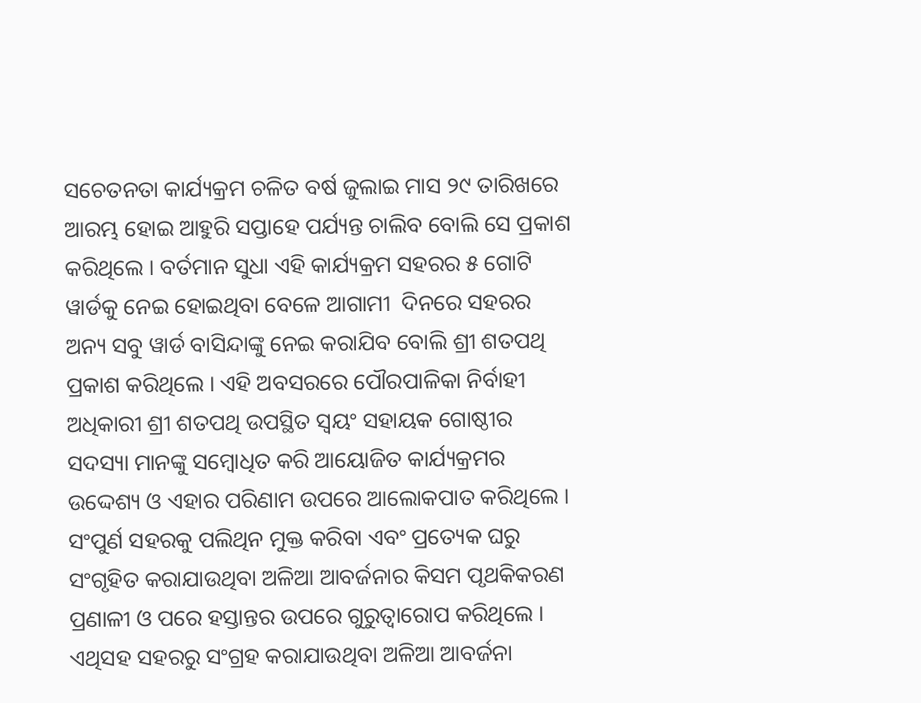ସଚେତନତା କାର୍ଯ୍ୟକ୍ରମ ଚଳିତ ବର୍ଷ ଜୁଲାଇ ମାସ ୨୯ ତାରିଖରେ ଆରମ୍ଭ ହୋଇ ଆହୁରି ସପ୍ତାହେ ପର୍ଯ୍ୟନ୍ତ ଚାଲିବ ବୋଲି ସେ ପ୍ରକାଶ କରିଥିଲେ । ବର୍ତମାନ ସୁଧା ଏହି କାର୍ଯ୍ୟକ୍ରମ ସହରର ୫ ଗୋଟି ୱାର୍ଡକୁ ନେଇ ହୋଇଥିବା ବେଳେ ଆଗାମୀ  ଦିନରେ ସହରର ଅନ୍ୟ ସବୁ ୱାର୍ଡ ବାସିନ୍ଦାଙ୍କୁ ନେଇ କରାଯିବ ବୋଲି ଶ୍ରୀ ଶତପଥି ପ୍ରକାଶ କରିଥିଲେ । ଏହି ଅବସରରେ ପୌରପାଳିକା ନିର୍ବାହୀ ଅଧିକାରୀ ଶ୍ରୀ ଶତପଥି ଉପସ୍ଥିତ ସ୍ୱୟଂ ସହାୟକ ଗୋଷ୍ଠୀର ସଦସ୍ୟା ମାନଙ୍କୁ ସମ୍ବୋଧିତ କରି ଆୟୋଜିତ କାର୍ଯ୍ୟକ୍ରମର ଉଦ୍ଦେଶ୍ୟ ଓ ଏହାର ପରିଣାମ ଉପରେ ଆଲୋକପାତ କରିଥିଲେ । ସଂପୁର୍ଣ ସହରକୁ ପଲିଥିନ ମୁକ୍ତ କରିବା ଏବଂ ପ୍ରତ୍ୟେକ ଘରୁ ସଂଗୃହିତ କରାଯାଉଥିବା ଅଳିଆ ଆବର୍ଜନାର କିସମ ପୃଥକିକରଣ ପ୍ରଣାଳୀ ଓ ପରେ ହସ୍ତାନ୍ତର ଉପରେ ଗୁରୁତ୍ୱାରୋପ କରିଥିଲେ । ଏଥିସହ ସହରରୁ ସଂଗ୍ରହ କରାଯାଉଥିବା ଅଳିଆ ଆବର୍ଜନା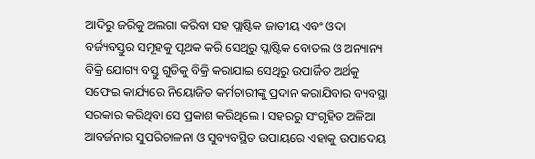ଆଦିରୁ ଜରିକୁ ଅଲଗା କରିବା ସହ ପ୍ଲାଷ୍ଟିକ ଜାତୀୟ ଏବଂ ଓଦା ବର୍ଜ୍ୟବସ୍ତୁର ସମୂହକୁ ପୃଥକ କରି ସେଥିରୁ ପ୍ଲାଷ୍ଟିକ ବୋତଲ ଓ ଅନ୍ୟାନ୍ୟ ବିକ୍ରି ଯୋଗ୍ୟ ବସ୍ତୁ ଗୁଡିକୁ ବିକ୍ରି କରାଯାଇ ସେଥିରୁ ଉପାର୍ଜିତ ଅର୍ଥକୁ ସଫେଇ କାର୍ଯ୍ୟରେ ନିୟୋଜିତ କର୍ମଚାରୀଙ୍କୁ ପ୍ରଦାନ କରାଯିବାର ବ୍ୟବସ୍ଥା ସରକାର କରିଥିବା ସେ ପ୍ରକାଶ କରିଥିଲେ । ସହରରୁ ସଂଗୃହିତ ଅଳିଆ ଆବର୍ଜନାର ସୁପରିଚାଳନା ଓ ସୁବ୍ୟବସ୍ଥିତ ଉପାୟରେ ଏହାକୁ ଉପାଦେୟ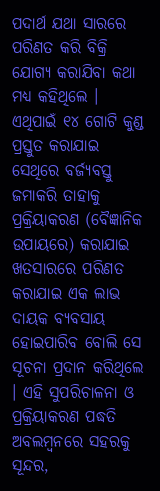ପଦାର୍ଥ ଯଥା ସାରରେ ପରିଣତ କରି ବିକ୍ରି ଯୋଗ୍ୟ କରାଯିବା କଥା ମଧ୍ୟ କହିଥିଲେ । ଏଥିପାଇଁ ୧୪ ଗୋଟି କୁଣ୍ଡ ପ୍ରସ୍ତୁତ କରାଯାଇ ସେଥିରେ ବର୍ଜ୍ୟବସ୍ତୁ ଜମାକରି ତାହାକୁ ପ୍ରକ୍ରିୟାକରଣ (ବୈଜ୍ଞାନିକ ଉପାୟରେ) କରାଯାଇ ଖତସାରରେ ପରିଣତ କରାଯାଇ ଏକ ଲାଭ ଦାୟକ ବ୍ୟବସାୟ ହୋଇପାରିବ ବୋଲି ସେ ସୂଚନା ପ୍ରଦାନ କରିଥିଲେ । ଏହି ସୁପରିଚାଳନା ଓ ପ୍ରକ୍ରିୟାକରଣ ପଦ୍ଧତି ଅବଲମ୍ବନରେ ସହରକୁ ସୂନ୍ଦର,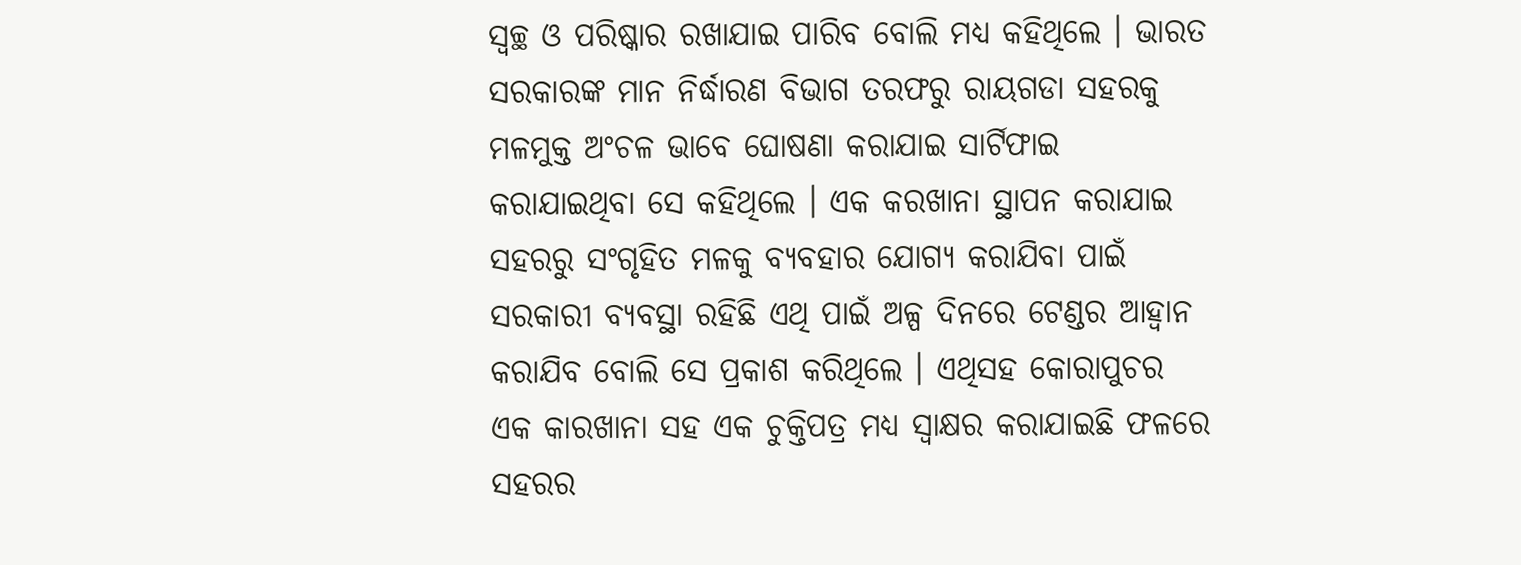ସ୍ୱଚ୍ଛ ଓ ପରିଷ୍କାର ରଖାଯାଇ ପାରିବ ବୋଲି ମଧ୍ୟ କହିଥିଲେ । ଭାରତ ସରକାରଙ୍କ ମାନ ନିର୍ଦ୍ଧାରଣ ବିଭାଗ ତରଫରୁ ରାୟଗଡା ସହରକୁ ମଳମୁକ୍ତ ଅଂଚଳ ଭାବେ ଘୋଷଣା କରାଯାଇ ସାର୍ଟିଫାଇ କରାଯାଇଥିବା ସେ କହିଥିଲେ । ଏକ କରଖାନା ସ୍ଥାପନ କରାଯାଇ ସହରରୁ ସଂଗୃହିତ ମଳକୁ ବ୍ୟବହାର ଯୋଗ୍ୟ କରାଯିବା ପାଇଁ ସରକାରୀ ବ୍ୟବସ୍ଥା ରହିଛି ଏଥି ପାଇଁ ଅଳ୍ପ ଦିନରେ ଟେଣ୍ଡର ଆହ୍ୱାନ କରାଯିବ ବୋଲି ସେ ପ୍ରକାଶ କରିଥିଲେ । ଏଥିସହ କୋରାପୁଚର ଏକ କାରଖାନା ସହ ଏକ ଚୁକ୍ତିପତ୍ର ମଧ୍ୟ ସ୍ୱାକ୍ଷର କରାଯାଇଛି ଫଳରେ ସହରର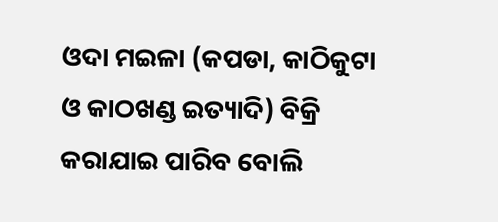ଓଦା ମଇଳା (କପଡା, କାଠିକୁଟା ଓ କାଠଖଣ୍ଡ ଇତ୍ୟାଦି) ବିକ୍ରି କରାଯାଇ ପାରିବ ବୋଲି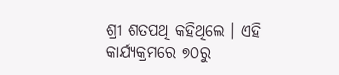ଶ୍ରୀ ଶତପଥି କହିଥିଲେ । ଏହି କାର୍ଯ୍ୟକ୍ରମରେ ୭୦ରୁ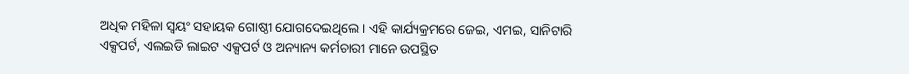ଅଧିକ ମହିଳା ସ୍ୱୟଂ ସହାୟକ ଗୋଷ୍ଠୀ ଯୋଗଦେଇଥିଲେ । ଏହି କାର୍ଯ୍ୟକ୍ରମରେ ଜେଇ, ଏମଇ, ସାନିଟାରି ଏକ୍ସପର୍ଟ, ଏଲଇଡି ଲାଇଟ ଏକ୍ସପର୍ଟ ଓ ଅନ୍ୟାନ୍ୟ କର୍ମଚାରୀ ମାନେ ଉପସ୍ଥିତ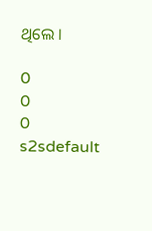ଥିଲେ ।

0
0
0
s2sdefault